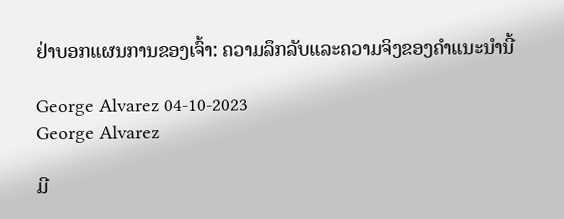ຢ່າບອກແຜນການຂອງເຈົ້າ: ຄວາມລຶກລັບແລະຄວາມຈິງຂອງຄໍາແນະນໍານີ້

George Alvarez 04-10-2023
George Alvarez

ມີ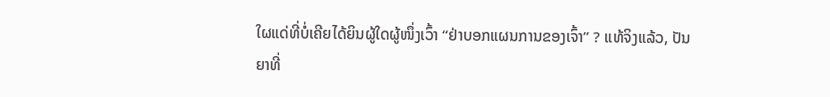ໃຜແດ່ທີ່ບໍ່ເຄີຍໄດ້ຍິນຜູ້ໃດຜູ້ໜຶ່ງເວົ້າ “ຢ່າບອກແຜນການຂອງເຈົ້າ” ? ແທ້ຈິງແລ້ວ, ປັນຍາທີ່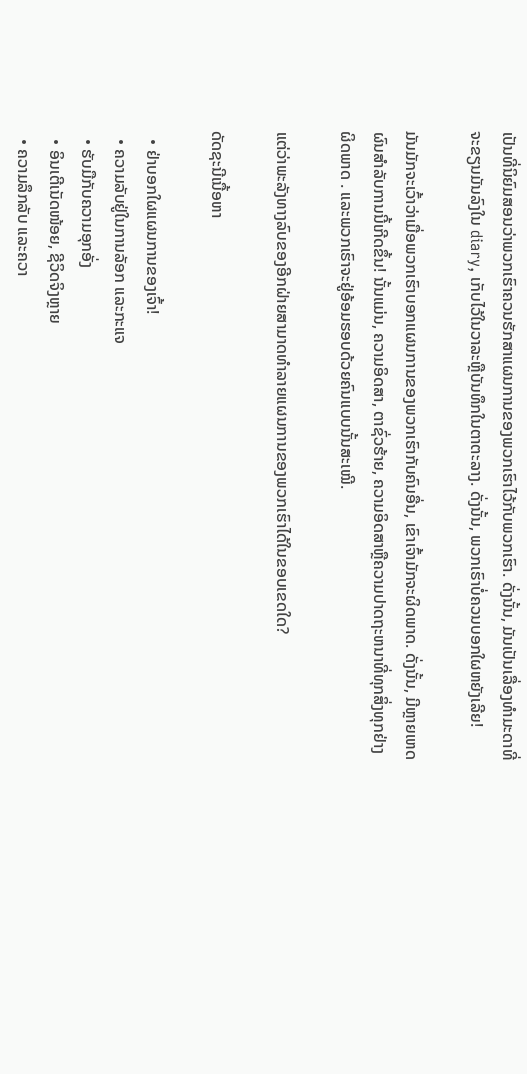ເປັນທີ່ນິຍົມສອນວ່າພວກເຮົາຄວນຮັກສາແຜນການຂອງພວກເຮົາໄວ້ກັບພວກເຮົາ. ດັ່ງນັ້ນ, ມັນເປັນເລື່ອງທໍາມະດາທີ່ຈະຂຽນມັນລົງໃນ diary, ເກັບໄວ້ໃນວາລະຫຼືບັນທຶກໃນຕາຕະລາງ. ດັ່ງນັ້ນ, ພວກເຮົາບໍ່ຄວນບອກໃຜຫຍັງເລີຍ!

ມັນມັກຈະເວົ້າວ່າເມື່ອພວກເຮົາບອກແຜນການຂອງພວກເຮົາກັບຄົນອື່ນ, ເຂົາເຈົ້າມັກຈະຜິດພາດ. ດັ່ງນັ້ນ, ມີຫຼາຍເຫດຜົນສໍາລັບການນີ້ເກີດຂຶ້ນ! ນັ້ນແມ່ນ, ຄວາມອິດສາ, ຕາຊົ່ວຮ້າຍ, ຄວາມອິດສາຫຼືຄວາມປາດຖະຫນາທີ່ທຸກສິ່ງທຸກຢ່າງຜິດພາດ . ແລະພວກເຮົາຈະຢູ່ອ້ອມຮອບດ້ວຍຄົນແບບນັ້ນສະເໝີ.

ແຕ່ວ່າພະລັງທາງລົບຂອງອີກຝ່າຍສາມາດທຳລາຍແຜນການຂອງພວກເຮົາໄດ້ໃນຂອບເຂດໃດ?

ດັດຊະນີເນື້ອຫາ

  • ຢ່າບອກໃຜແຜນການຂອງເຈົ້າ!
  • ຄວາມລັບຢູ່ໃນການລັອກ ແລະກະແຈ
  • ຮັບມືກັບຄວາມອຸກອັ່ງ
  • ອິນເຕີເນັດໜ້ອຍ, ຊີວິດຈິງຫຼາຍ
  • ຄວາມລຶກລັບ ແລະຄວາ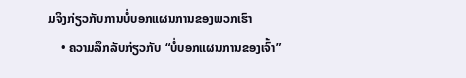ມຈິງກ່ຽວກັບການບໍ່ບອກແຜນການຂອງພວກເຮົາ
    • ຄວາມລຶກລັບກ່ຽວກັບ “ບໍ່ບອກແຜນການຂອງເຈົ້າ”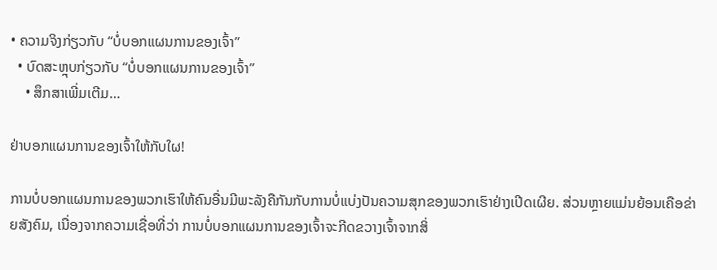• ຄວາມຈິງກ່ຽວກັບ “ບໍ່ບອກແຜນການຂອງເຈົ້າ”
  • ບົດສະຫຼຸບກ່ຽວກັບ “ບໍ່ບອກແຜນການຂອງເຈົ້າ”
    • ສຶກສາເພີ່ມເຕີມ…

ຢ່າບອກແຜນການຂອງເຈົ້າໃຫ້ກັບໃຜ!

ການບໍ່ບອກແຜນການຂອງພວກເຮົາໃຫ້ຄົນອື່ນມີພະລັງຄືກັນກັບການບໍ່ແບ່ງປັນຄວາມສຸກຂອງພວກເຮົາຢ່າງເປີດເຜີຍ. ສ່ວນຫຼາຍແມ່ນຍ້ອນເຄືອຂ່າຍສັງຄົມ, ເນື່ອງຈາກຄວາມເຊື່ອທີ່ວ່າ ການບໍ່ບອກແຜນການຂອງເຈົ້າຈະກີດຂວາງເຈົ້າຈາກສິ່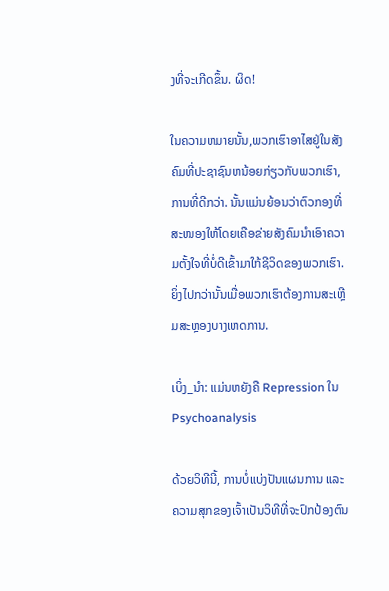ງທີ່ຈະເກີດຂຶ້ນ. ຜິດ!

ໃນຄວາມຫມາຍນັ້ນ,ພວກເຮົາອາໄສຢູ່ໃນສັງຄົມທີ່ປະຊາຊົນຫນ້ອຍກ່ຽວກັບພວກເຮົາ, ການທີ່ດີກວ່າ. ນັ້ນແມ່ນຍ້ອນວ່າຕົວກອງທີ່ສະໜອງໃຫ້ໂດຍເຄືອຂ່າຍສັງຄົມນໍາເອົາຄວາມຕັ້ງໃຈທີ່ບໍ່ດີເຂົ້າມາໃກ້ຊີວິດຂອງພວກເຮົາ. ຍິ່ງໄປກວ່ານັ້ນເມື່ອພວກເຮົາຕ້ອງການສະເຫຼີມສະຫຼອງບາງເຫດການ.

ເບິ່ງ_ນຳ: ແມ່ນຫຍັງຄື Repression ໃນ Psychoanalysis

ດ້ວຍວິທີນີ້, ການບໍ່ແບ່ງປັນແຜນການ ແລະຄວາມສຸກຂອງເຈົ້າເປັນວິທີທີ່ຈະປົກປ້ອງຕົນ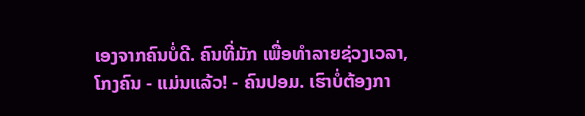ເອງຈາກຄົນບໍ່ດີ. ຄົນທີ່ມັກ ເພື່ອທໍາລາຍຊ່ວງເວລາ, ໂກງຄົນ - ແມ່ນແລ້ວ! - ຄົນປອມ. ເຮົາບໍ່ຕ້ອງກາ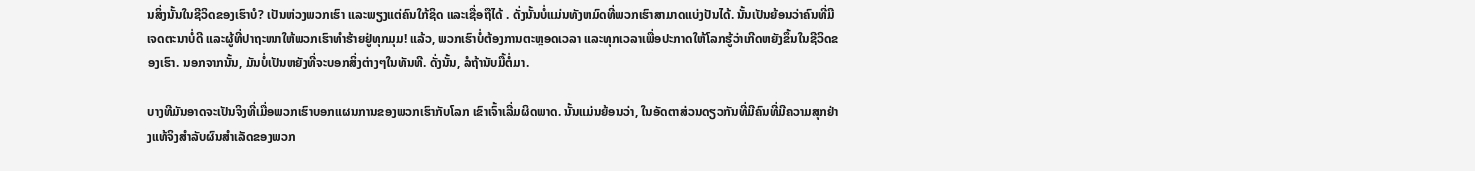ນສິ່ງນັ້ນໃນຊີວິດຂອງເຮົາບໍ? ເປັນຫ່ວງພວກເຮົາ ແລະພຽງແຕ່ຄົນໃກ້ຊິດ ແລະເຊື່ອຖືໄດ້ . ດັ່ງນັ້ນບໍ່ແມ່ນທັງຫມົດທີ່ພວກເຮົາສາມາດແບ່ງປັນໄດ້. ນັ້ນເປັນຍ້ອນວ່າຄົນທີ່ມີເຈດຕະນາບໍ່ດີ ແລະຜູ້ທີ່ປາຖະໜາໃຫ້ພວກເຮົາທຳຮ້າຍຢູ່ທຸກມຸມ! ແລ້ວ, ພວກເຮົາບໍ່ຕ້ອງການຕະຫຼອດເວລາ ແລະທຸກເວລາເພື່ອປະກາດໃຫ້ໂລກຮູ້ວ່າເກີດຫຍັງຂຶ້ນໃນຊີວິດຂອງເຮົາ. ນອກຈາກນັ້ນ, ມັນບໍ່ເປັນຫຍັງທີ່ຈະບອກສິ່ງຕ່າງໆໃນທັນທີ. ດັ່ງນັ້ນ, ລໍຖ້ານັບມື້ຕໍ່ມາ.

ບາງທີມັນອາດຈະເປັນຈິງທີ່ເມື່ອພວກເຮົາບອກແຜນການຂອງພວກເຮົາກັບໂລກ ເຂົາເຈົ້າເລີ່ມຜິດພາດ. ນັ້ນແມ່ນຍ້ອນວ່າ, ໃນອັດຕາສ່ວນດຽວກັນທີ່ມີຄົນທີ່ມີຄວາມສຸກຢ່າງແທ້ຈິງສໍາລັບຜົນສໍາເລັດຂອງພວກ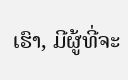ເຮົາ, ມີຜູ້ທີ່ຈະ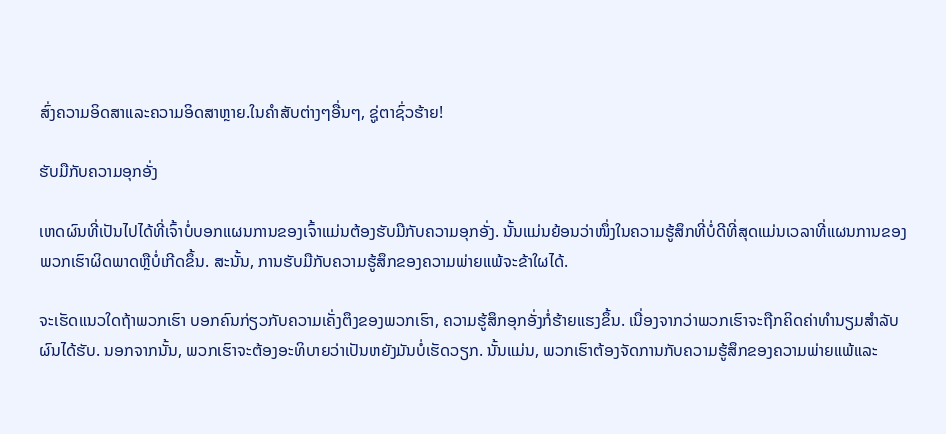ສົ່ງຄວາມອິດສາແລະຄວາມອິດສາຫຼາຍ.ໃນຄໍາສັບຕ່າງໆອື່ນໆ, ຊູ່ຕາຊົ່ວຮ້າຍ!

ຮັບມືກັບຄວາມອຸກອັ່ງ

ເຫດຜົນທີ່ເປັນໄປໄດ້ທີ່ເຈົ້າບໍ່ບອກແຜນການຂອງເຈົ້າແມ່ນຕ້ອງຮັບມືກັບຄວາມອຸກອັ່ງ. ນັ້ນແມ່ນຍ້ອນວ່າໜຶ່ງໃນຄວາມຮູ້ສຶກທີ່ບໍ່ດີທີ່ສຸດແມ່ນເວລາທີ່ແຜນການຂອງພວກເຮົາຜິດພາດຫຼືບໍ່ເກີດຂຶ້ນ. ສະນັ້ນ, ການຮັບມືກັບຄວາມຮູ້ສຶກຂອງຄວາມພ່າຍແພ້ຈະຂ້າໃຜໄດ້.

ຈະເຮັດແນວໃດຖ້າພວກເຮົາ ບອກຄົນກ່ຽວກັບຄວາມເຄັ່ງຕຶງຂອງພວກເຮົາ, ຄວາມຮູ້ສຶກອຸກອັ່ງກໍ່ຮ້າຍແຮງຂຶ້ນ. ເນື່ອງຈາກວ່າພວກເຮົາຈະຖືກຄິດຄ່າທໍານຽມສໍາລັບຜົນໄດ້ຮັບ. ນອກຈາກນັ້ນ, ພວກເຮົາຈະຕ້ອງອະທິບາຍວ່າເປັນຫຍັງມັນບໍ່ເຮັດວຽກ. ນັ້ນແມ່ນ, ພວກເຮົາຕ້ອງຈັດການກັບຄວາມຮູ້ສຶກຂອງຄວາມພ່າຍແພ້ແລະ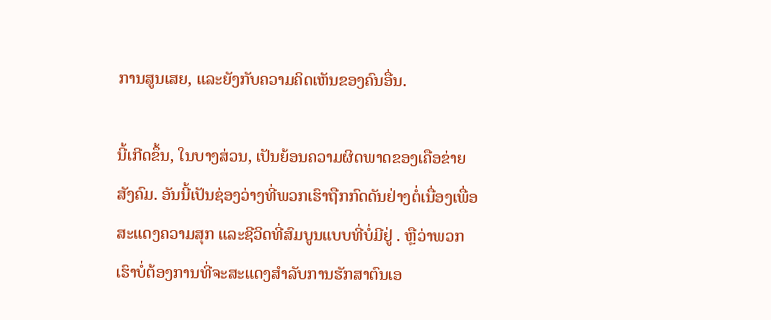ການສູນເສຍ, ແລະຍັງກັບຄວາມຄິດເຫັນຂອງຄົນອື່ນ.

ນີ້ເກີດຂຶ້ນ, ໃນບາງສ່ວນ, ເປັນຍ້ອນຄວາມຜິດພາດຂອງເຄືອຂ່າຍສັງຄົມ. ອັນນີ້ເປັນຊ່ອງວ່າງທີ່ພວກເຮົາຖືກກົດດັນຢ່າງຕໍ່ເນື່ອງເພື່ອສະແດງຄວາມສຸກ ແລະຊີວິດທີ່ສົມບູນແບບທີ່ບໍ່ມີຢູ່ . ຫຼືວ່າພວກເຮົາບໍ່ຕ້ອງການທີ່ຈະສະແດງສໍາລັບການຮັກສາຕົນເອ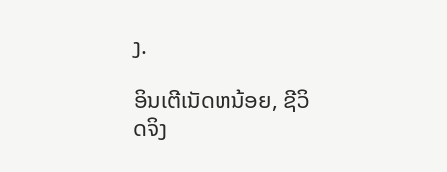ງ.

ອິນເຕີເນັດຫນ້ອຍ, ຊີວິດຈິງ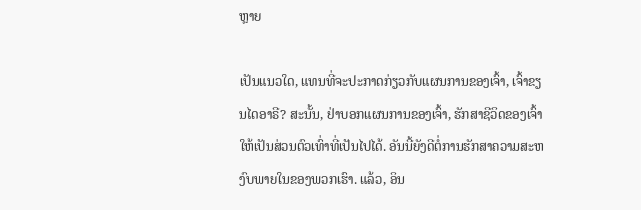ຫຼາຍ

ເປັນແນວໃດ, ແທນທີ່ຈະປະກາດກ່ຽວກັບແຜນການຂອງເຈົ້າ, ເຈົ້າຂຽນໄດອາຣີ? ສະນັ້ນ, ຢ່າບອກແຜນການຂອງເຈົ້າ, ຮັກສາຊີວິດຂອງເຈົ້າໃຫ້ເປັນສ່ວນຕົວເທົ່າທີ່ເປັນໄປໄດ້. ອັນນີ້ຍັງດີຕໍ່ການຮັກສາຄວາມສະຫງົບພາຍໃນຂອງພວກເຮົາ. ແລ້ວ, ອິນ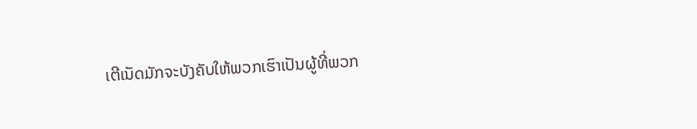ເຕີເນັດມັກຈະບັງຄັບໃຫ້ພວກເຮົາເປັນຜູ້ທີ່ພວກ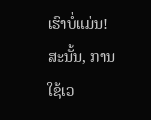ເຮົາບໍ່ແມ່ນ! ສະນັ້ນ, ການໃຊ້ເວ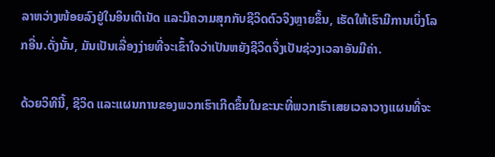ລາຫວ່າງໜ້ອຍລົງຢູ່ໃນອິນເຕີເນັດ ແລະມີຄວາມສຸກກັບຊີວິດຕົວຈິງຫຼາຍຂຶ້ນ, ເຮັດໃຫ້ເຮົາມີການເບິ່ງໂລກອື່ນ.ດັ່ງນັ້ນ, ມັນເປັນເລື່ອງງ່າຍທີ່ຈະເຂົ້າໃຈວ່າເປັນຫຍັງຊີວິດຈຶ່ງເປັນຊ່ວງເວລາອັນມີຄ່າ.

ດ້ວຍວິທີນີ້, ຊີວິດ ແລະແຜນການຂອງພວກເຮົາເກີດຂຶ້ນໃນຂະນະທີ່ພວກເຮົາເສຍເວລາວາງແຜນທີ່ຈະ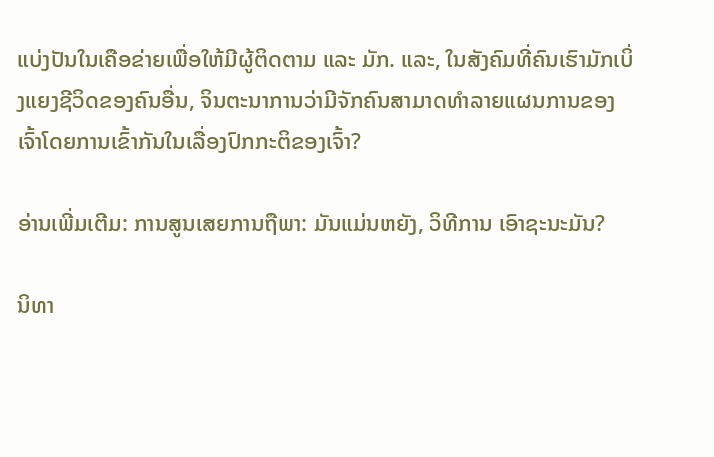ແບ່ງປັນໃນເຄືອຂ່າຍເພື່ອໃຫ້ມີຜູ້ຕິດຕາມ ແລະ ມັກ. ແລະ, ໃນສັງຄົມທີ່ຄົນເຮົາມັກເບິ່ງແຍງຊີວິດຂອງຄົນອື່ນ, ຈິນຕະນາການວ່າມີຈັກຄົນສາມາດທໍາລາຍແຜນການຂອງເຈົ້າໂດຍການເຂົ້າກັນໃນເລື່ອງປົກກະຕິຂອງເຈົ້າ?

ອ່ານເພີ່ມເຕີມ: ການສູນເສຍການຖືພາ: ມັນແມ່ນຫຍັງ, ວິທີການ ເອົາຊະນະມັນ?

ນິທາ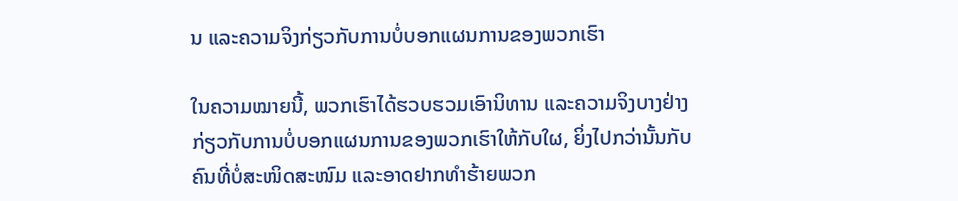ນ ແລະຄວາມຈິງກ່ຽວກັບການບໍ່ບອກແຜນການຂອງພວກເຮົາ

ໃນຄວາມໝາຍນີ້, ພວກເຮົາໄດ້ຮວບຮວມເອົານິທານ ແລະຄວາມຈິງບາງຢ່າງກ່ຽວກັບການບໍ່ບອກແຜນການຂອງພວກເຮົາໃຫ້ກັບໃຜ, ຍິ່ງໄປກວ່ານັ້ນກັບຄົນທີ່ບໍ່ສະໜິດສະໜົມ ແລະອາດຢາກທຳຮ້າຍພວກ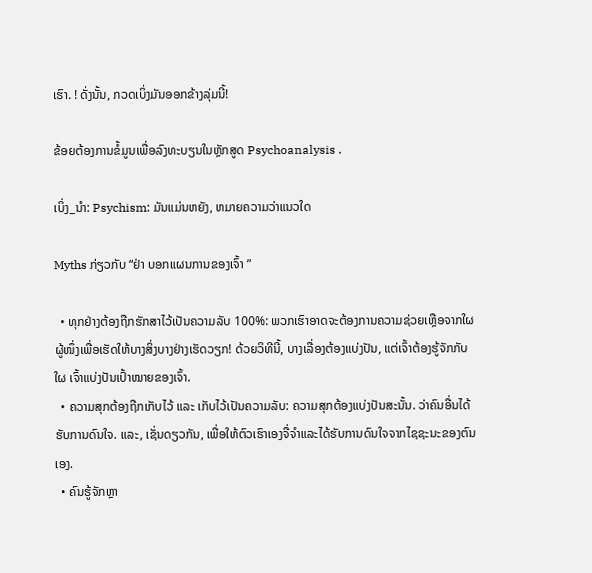ເຮົາ. ! ດັ່ງນັ້ນ, ກວດເບິ່ງມັນອອກຂ້າງລຸ່ມນີ້!

ຂ້ອຍຕ້ອງການຂໍ້ມູນເພື່ອລົງທະບຽນໃນຫຼັກສູດ Psychoanalysis .

ເບິ່ງ_ນຳ: Psychism: ມັນແມ່ນຫຍັງ, ຫມາຍຄວາມວ່າແນວໃດ

Myths ກ່ຽວກັບ “ຢ່າ ບອກແຜນການຂອງເຈົ້າ ”

  • ທຸກຢ່າງຕ້ອງຖືກຮັກສາໄວ້ເປັນຄວາມລັບ 100%: ພວກເຮົາອາດຈະຕ້ອງການຄວາມຊ່ວຍເຫຼືອຈາກໃຜຜູ້ໜຶ່ງເພື່ອເຮັດໃຫ້ບາງສິ່ງບາງຢ່າງເຮັດວຽກ! ດ້ວຍວິທີນີ້, ບາງເລື່ອງຕ້ອງແບ່ງປັນ, ແຕ່ເຈົ້າຕ້ອງຮູ້ຈັກກັບໃຜ ເຈົ້າແບ່ງປັນເປົ້າໝາຍຂອງເຈົ້າ.
  • ຄວາມສຸກຕ້ອງຖືກເກັບໄວ້ ແລະ ເກັບໄວ້ເປັນຄວາມລັບ: ຄວາມສຸກຕ້ອງແບ່ງປັນສະນັ້ນ. ວ່າຄົນອື່ນໄດ້ຮັບການດົນໃຈ. ແລະ, ເຊັ່ນດຽວກັນ, ເພື່ອໃຫ້ຕົວເຮົາເອງຈື່ຈໍາແລະໄດ້ຮັບການດົນໃຈຈາກໄຊຊະນະຂອງຕົນເອງ.
  • ຄົນຮູ້ຈັກຫຼາ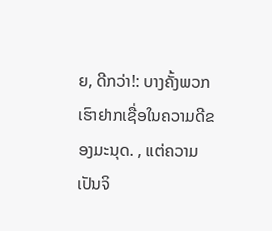ຍ, ດີກວ່າ!: ບາງຄັ້ງພວກເຮົາຢາກເຊື່ອໃນຄວາມດີຂອງມະນຸດ. , ແຕ່ຄວາມເປັນຈິ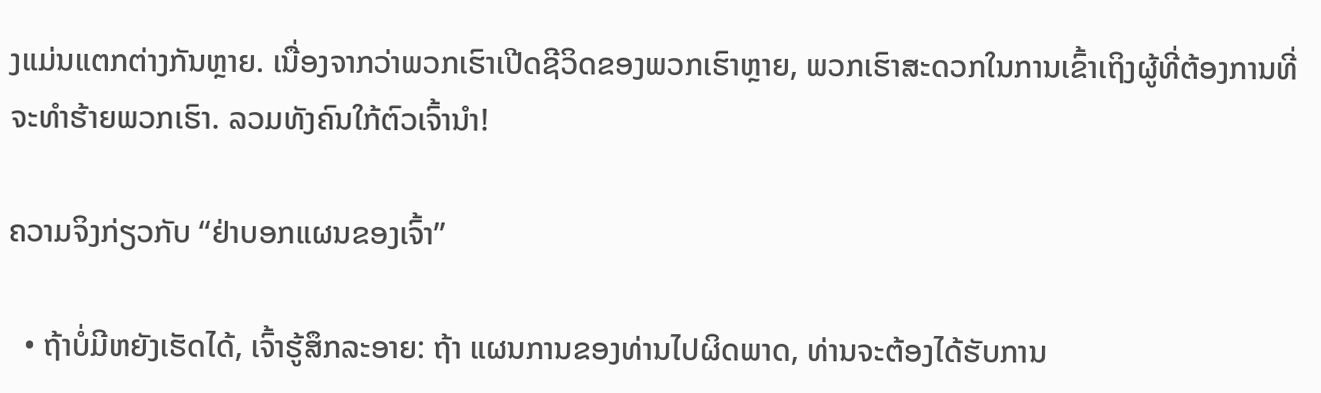ງແມ່ນແຕກຕ່າງກັນຫຼາຍ. ເນື່ອງຈາກວ່າພວກເຮົາເປີດຊີວິດຂອງພວກເຮົາຫຼາຍ, ພວກເຮົາສະດວກໃນການເຂົ້າເຖິງຜູ້ທີ່ຕ້ອງການທີ່ຈະທໍາຮ້າຍພວກເຮົາ. ລວມທັງຄົນໃກ້ຕົວເຈົ້ານຳ!

ຄວາມຈິງກ່ຽວກັບ “ຢ່າບອກແຜນຂອງເຈົ້າ”

  • ຖ້າບໍ່ມີຫຍັງເຮັດໄດ້, ເຈົ້າຮູ້ສຶກລະອາຍ: ຖ້າ ແຜນການຂອງທ່ານໄປຜິດພາດ, ທ່ານຈະຕ້ອງໄດ້ຮັບການ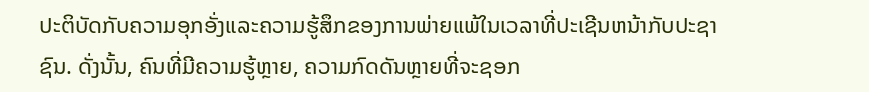ປະຕິບັດກັບຄວາມອຸກອັ່ງແລະຄວາມຮູ້ສຶກຂອງການພ່າຍແພ້ໃນເວລາທີ່ປະເຊີນຫນ້າກັບປະຊາຊົນ. ດັ່ງນັ້ນ, ຄົນທີ່ມີຄວາມຮູ້ຫຼາຍ, ຄວາມກົດດັນຫຼາຍທີ່ຈະຊອກ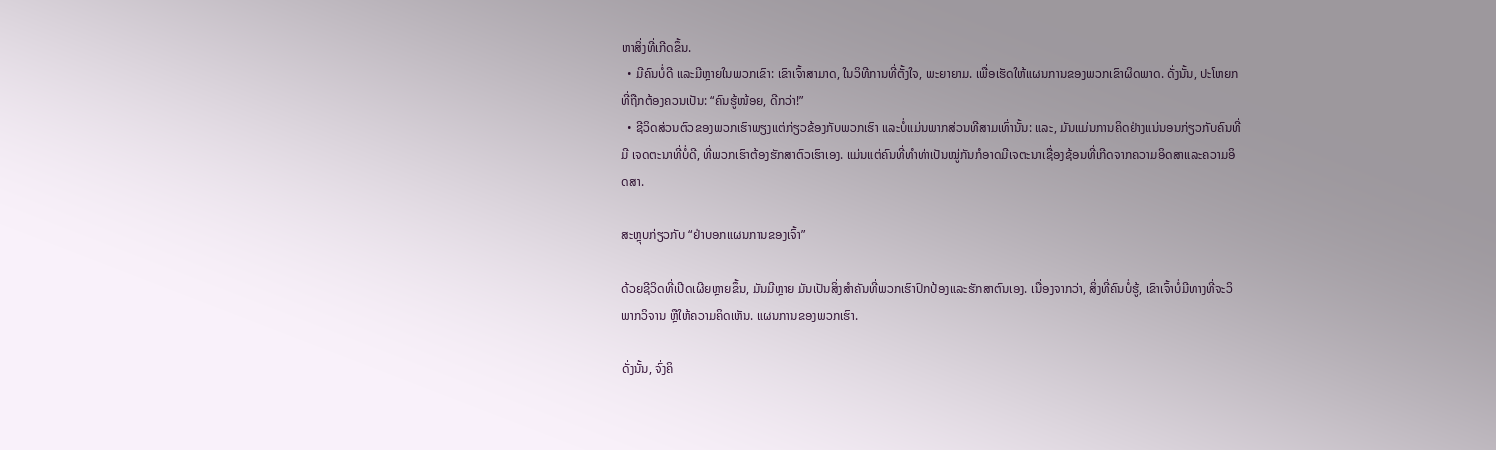ຫາສິ່ງທີ່ເກີດຂຶ້ນ.
  • ມີຄົນບໍ່ດີ ແລະມີຫຼາຍໃນພວກເຂົາ: ເຂົາເຈົ້າສາມາດ, ໃນວິທີການທີ່ຕັ້ງໃຈ, ພະຍາຍາມ. ເພື່ອເຮັດໃຫ້ແຜນການຂອງພວກເຂົາຜິດພາດ. ດັ່ງນັ້ນ, ປະໂຫຍກທີ່ຖືກຕ້ອງຄວນເປັນ: “ຄົນຮູ້ໜ້ອຍ, ດີກວ່າ!”
  • ຊີວິດສ່ວນຕົວຂອງພວກເຮົາພຽງແຕ່ກ່ຽວຂ້ອງກັບພວກເຮົາ ແລະບໍ່ແມ່ນພາກສ່ວນທີສາມເທົ່ານັ້ນ: ແລະ, ມັນແມ່ນການຄິດຢ່າງແນ່ນອນກ່ຽວກັບຄົນທີ່ມີ ເຈດຕະນາທີ່ບໍ່ດີ, ທີ່ພວກເຮົາຕ້ອງຮັກສາຕົວເຮົາເອງ. ແມ່ນແຕ່ຄົນທີ່ທຳທ່າເປັນໝູ່ກັນກໍອາດມີເຈຕະນາເຊື່ອງຊ້ອນທີ່ເກີດຈາກຄວາມອິດສາແລະຄວາມອິດສາ.

ສະຫຼຸບກ່ຽວກັບ “ຢ່າບອກແຜນການຂອງເຈົ້າ”

ດ້ວຍຊີວິດທີ່ເປີດເຜີຍຫຼາຍຂຶ້ນ, ມັນມີຫຼາຍ ມັນເປັນສິ່ງສໍາຄັນທີ່ພວກເຮົາປົກປ້ອງແລະຮັກສາຕົນເອງ. ເນື່ອງຈາກວ່າ, ສິ່ງທີ່ຄົນບໍ່ຮູ້, ເຂົາເຈົ້າບໍ່ມີທາງທີ່ຈະວິພາກວິຈານ ຫຼືໃຫ້ຄວາມຄິດເຫັນ. ແຜນການຂອງພວກເຮົາ.

ດັ່ງນັ້ນ, ຈົ່ງຄິ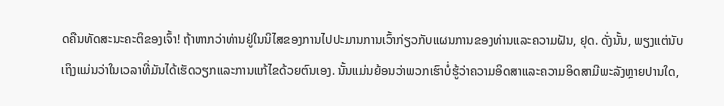ດຄືນທັດສະນະຄະຕິຂອງເຈົ້າ! ຖ້າຫາກວ່າທ່ານຢູ່ໃນນິໄສຂອງການໄປປະມານການເວົ້າກ່ຽວກັບແຜນການຂອງທ່ານແລະຄວາມຝັນ, ຢຸດ. ດັ່ງນັ້ນ, ພຽງແຕ່ນັບເຖິງແມ່ນວ່າໃນເວລາທີ່ມັນໄດ້ເຮັດວຽກແລະການແກ້ໄຂດ້ວຍຕົນເອງ. ນັ້ນແມ່ນຍ້ອນວ່າພວກເຮົາບໍ່ຮູ້ວ່າຄວາມອິດສາແລະຄວາມອິດສາມີພະລັງຫຼາຍປານໃດ,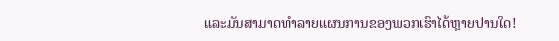ແລະມັນສາມາດທໍາລາຍແຜນການຂອງພວກເຮົາໄດ້ຫຼາຍປານໃດ!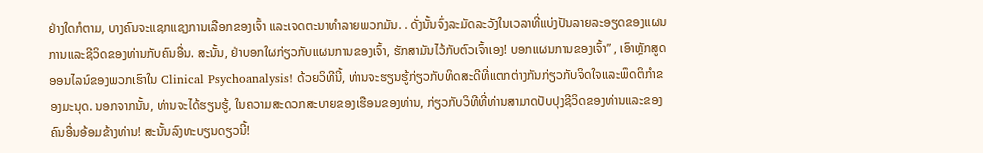ຢ່າງໃດກໍຕາມ, ບາງຄົນຈະແຊກແຊງການເລືອກຂອງເຈົ້າ ແລະເຈດຕະນາທໍາລາຍພວກມັນ. . ດັ່ງນັ້ນຈົ່ງລະມັດລະວັງໃນເວລາທີ່ແບ່ງປັນລາຍລະອຽດຂອງແຜນການແລະຊີວິດຂອງທ່ານກັບຄົນອື່ນ. ສະນັ້ນ, ຢ່າບອກໃຜກ່ຽວກັບແຜນການຂອງເຈົ້າ, ຮັກສາມັນໄວ້ກັບຕົວເຈົ້າເອງ! ບອກແຜນການຂອງເຈົ້າ” , ເອົາຫຼັກສູດອອນໄລນ໌ຂອງພວກເຮົາໃນ Clinical Psychoanalysis! ດ້ວຍວິທີນີ້, ທ່ານຈະຮຽນຮູ້ກ່ຽວກັບທິດສະດີທີ່ແຕກຕ່າງກັນກ່ຽວກັບຈິດໃຈແລະພຶດຕິກໍາຂອງມະນຸດ. ນອກຈາກນັ້ນ, ທ່ານຈະໄດ້ຮຽນຮູ້, ໃນຄວາມສະດວກສະບາຍຂອງເຮືອນຂອງທ່ານ, ກ່ຽວກັບວິທີທີ່ທ່ານສາມາດປັບປຸງຊີວິດຂອງທ່ານແລະຂອງຄົນອື່ນອ້ອມຂ້າງທ່ານ! ສະນັ້ນລົງທະບຽນດຽວນີ້!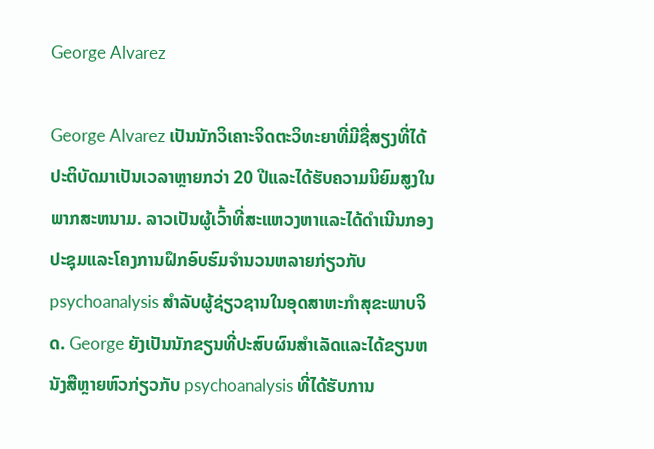George Alvarez

George Alvarez ເປັນນັກວິເຄາະຈິດຕະວິທະຍາທີ່ມີຊື່ສຽງທີ່ໄດ້ປະຕິບັດມາເປັນເວລາຫຼາຍກວ່າ 20 ປີແລະໄດ້ຮັບຄວາມນິຍົມສູງໃນພາກສະຫນາມ. ລາວເປັນຜູ້ເວົ້າທີ່ສະແຫວງຫາແລະໄດ້ດໍາເນີນກອງປະຊຸມແລະໂຄງການຝຶກອົບຮົມຈໍານວນຫລາຍກ່ຽວກັບ psychoanalysis ສໍາລັບຜູ້ຊ່ຽວຊານໃນອຸດສາຫະກໍາສຸຂະພາບຈິດ. George ຍັງເປັນນັກຂຽນທີ່ປະສົບຜົນສໍາເລັດແລະໄດ້ຂຽນຫນັງສືຫຼາຍຫົວກ່ຽວກັບ psychoanalysis ທີ່ໄດ້ຮັບການ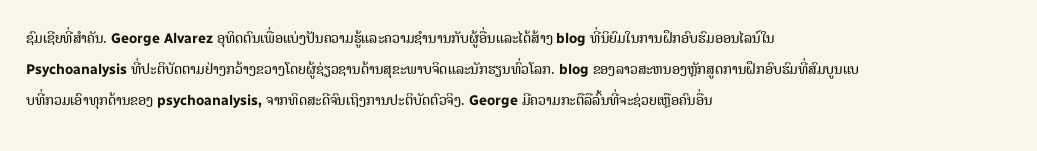ຊົມເຊີຍທີ່ສໍາຄັນ. George Alvarez ອຸທິດຕົນເພື່ອແບ່ງປັນຄວາມຮູ້ແລະຄວາມຊໍານານກັບຜູ້ອື່ນແລະໄດ້ສ້າງ blog ທີ່ນິຍົມໃນການຝຶກອົບຮົມອອນໄລນ໌ໃນ Psychoanalysis ທີ່ປະຕິບັດຕາມຢ່າງກວ້າງຂວາງໂດຍຜູ້ຊ່ຽວຊານດ້ານສຸຂະພາບຈິດແລະນັກຮຽນທົ່ວໂລກ. blog ຂອງລາວສະຫນອງຫຼັກສູດການຝຶກອົບຮົມທີ່ສົມບູນແບບທີ່ກວມເອົາທຸກດ້ານຂອງ psychoanalysis, ຈາກທິດສະດີຈົນເຖິງການປະຕິບັດຕົວຈິງ. George ມີຄວາມກະຕືລືລົ້ນທີ່ຈະຊ່ວຍເຫຼືອຄົນອື່ນ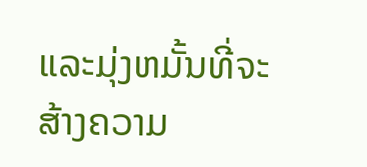ແລະມຸ່ງຫມັ້ນທີ່ຈະສ້າງຄວາມ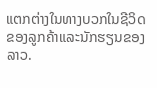ແຕກຕ່າງໃນທາງບວກໃນຊີວິດຂອງລູກຄ້າແລະນັກຮຽນຂອງລາວ.